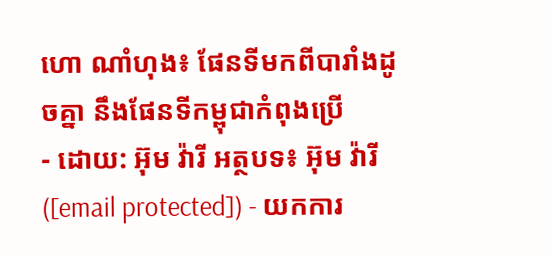ហោ ណាំហុង៖ ផែនទីមកពីបារាំងដូចគ្នា នឹងផែនទីកម្ពុជាកំពុងប្រើ
- ដោយ: អ៊ុម វ៉ារី អត្ថបទ៖ អ៊ុម វ៉ារី ([email protected]) - យកការ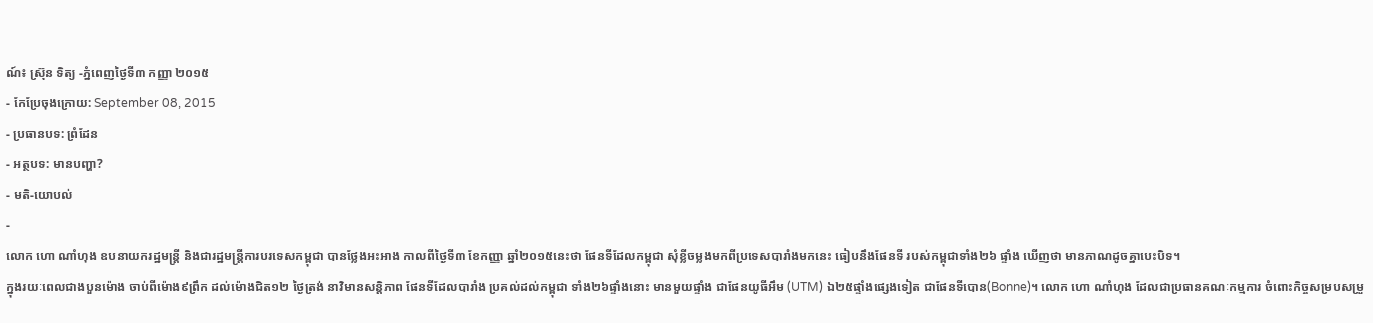ណ៍៖ ស្រ៊ុន ទិត្យ -ភ្នំពេញថ្ងៃទី៣ កញ្ញា ២០១៥
- កែប្រែចុងក្រោយ: September 08, 2015
- ប្រធានបទ: ព្រំដែន
- អត្ថបទ: មានបញ្ហា?
- មតិ-យោបល់
-
លោក ហោ ណាំហុង ឧបនាយករដ្ឋមន្ត្រី និងជារដ្ឋមន្ត្រីការបរទេសកម្ពុជា បានថ្លែងអះអាង កាលពីថ្ងៃទី៣ ខែកញ្ញា ឆ្នាំ២០១៥នេះថា ផែនទីដែលកម្ពុជា សុំខ្លីចម្លងមកពីប្រទេសបារាំងមកនេះ ធៀបនឹងផែនទី របស់កម្ពុជាទាំង២៦ ផ្ទាំង ឃើញថា មានភាណដូចគ្នាបេះបិទ។
ក្នុងរយៈពេលជាងបួនម៉ោង ចាប់ពីម៉ោង៩ព្រឹក ដល់ម៉ោងជិត១២ ថ្ងៃត្រង់ នាវិមានសន្តិភាព ផែនទីដែលបារាំង ប្រគល់ដល់កម្ពុជា ទាំង២៦ផ្ទាំងនោះ មានមួយផ្ទាំង ជាផែនយូធីអឹម (UTM) ឯ២៥ផ្ទាំងផ្សេងទៀត ជាផែនទីបោន(Bonne)។ លោក ហោ ណាំហុង ដែលជាប្រធានគណៈកម្មការ ចំពោះកិច្ចសម្របសម្រួ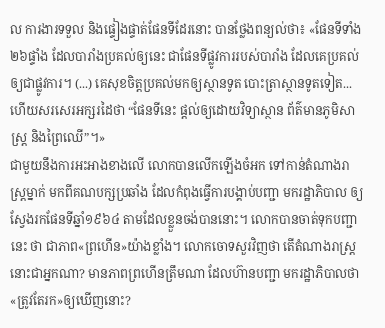ល ការងារទទួល និងផ្ទៀងផ្ទាត់ផែនទីដែរនោះ បានថ្លែងពន្យល់ថា៖ «ផែនទីទាំង២៦ផ្ទាំង ដែលបារាំងប្រគល់ឲ្យនេះ ជាផែនទីផ្លូវការរបស់បារាំង ដែលគេប្រគល់ឲ្យជាផ្លូវការ។ (...) គេសុខចិត្តប្រគល់មកឲ្យស្ថានទូត បោះត្រាស្ថានទូតទៀត... ហើយសរសេរអក្សរដៃថា “ផែនទីនេះ ផ្តល់ឲ្យដោយវិទ្យាស្ថាន ព័ត៌មានភូមិសាស្រ្ត និងព្រៃឈើ”។»
ជាមួយនឹងការអះអាងខាងលើ លោកបានលើកឡើងចំអក ទៅកាន់តំណាងរាស្ត្រម្នាក់ មកពីគណបក្សប្រឆាំង ដែលកំពុងធ្វើការបង្គាប់បញ្ជា មករដ្ឋាភិបាល ឲ្យស្វែងរកផែនទីឆ្នាំ១៩៦៤ តាមដែលខ្លួនចង់បាននោះ។ លោកបានចាត់ទុកបញ្ជានេះ ថា ជាភាព«ព្រហើន»យ៉ាងខ្លាំង។ លោកចោទសួរវិញថា តើតំណាងរាស្រ្តនោះជាអ្នកណា? មានភាពព្រហើនត្រឹមណា ដែលហ៊ានបញ្ជា មករដ្ឋាភិបាលថា «ត្រូវតែរក»ឲ្យឃើញនោះ?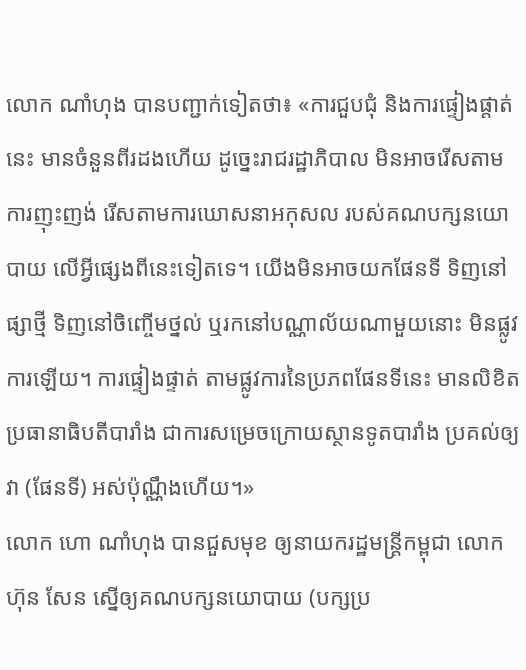លោក ណាំហុង បានបញ្ជាក់ទៀតថា៖ «ការជួបជុំ និងការផ្ទៀងផ្តាត់នេះ មានចំនួនពីរដងហើយ ដូច្នេះរាជរដ្ឋាភិបាល មិនអាចរើសតាមការញុះញង់ រើសតាមការឃោសនាអកុសល របស់គណបក្សនយោបាយ លើអ្វីផ្សេងពីនេះទៀតទេ។ យើងមិនអាចយកផែនទី ទិញនៅផ្សាថ្មី ទិញនៅចិញ្ចើមថ្នល់ ឬរកនៅបណ្ណាល័យណាមួយនោះ មិនផ្លូវការឡើយ។ ការផ្ទៀងផ្ទាត់ តាមផ្លូវការនៃប្រភពផែនទីនេះ មានលិខិតប្រធានាធិបតីបារាំង ជាការសម្រេចក្រោយស្ថានទូតបារាំង ប្រគល់ឲ្យវា (ផែនទី) អស់ប៉ុណ្ណឹងហើយ។»
លោក ហោ ណាំហុង បានជួសមុខ ឲ្យនាយករដ្ឋមន្រ្តីកម្ពុជា លោក ហ៊ុន សែន ស្នើឲ្យគណបក្សនយោបាយ (បក្សប្រ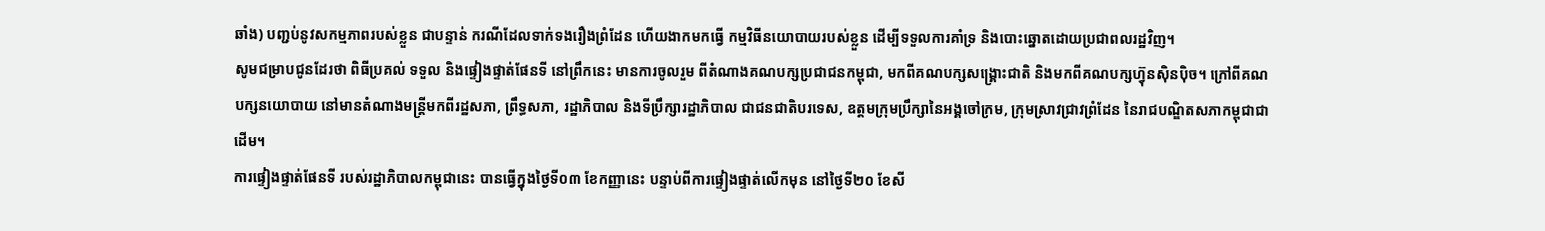ឆាំង) បញ្ជប់នូវសកម្មភាពរបស់ខ្លួន ជាបន្ទាន់ ករណីដែលទាក់ទងរឿងព្រំដែន ហើយងាកមកធ្វើ កម្មវិធីនយោបាយរបស់ខ្លួន ដើម្បីទទួលការគាំទ្រ និងបោះឆ្នោតដោយប្រជាពលរដ្ឋវិញ។
សូមជម្រាបជូនដែរថា ពិធីប្រគល់ ទទួល និងផ្ទៀងផ្ទាត់ផែនទី នៅព្រឹកនេះ មានការចូលរួម ពីតំណាងគណបក្សប្រជាជនកម្ពុជា, មកពីគណបក្សសង្គ្រោះជាតិ និងមកពីគណបក្សហ្វ៊ុនស៊ិនប៉ិច។ ក្រៅពីគណបក្សនយោបាយ នៅមានតំណាងមន្រ្តីមកពីរដ្ឋសភា, ព្រឹទ្ធសភា, រដ្ឋាភិបាល និងទីប្រឹក្សារដ្ឋាភិបាល ជាជនជាតិបរទេស, ឧត្ដមក្រុមប្រឹក្សានៃអង្គចៅក្រម, ក្រុមស្រាវជ្រាវព្រំដែន នៃរាជបណ្ឌិតសភាកម្ពុជាជាដើម។
ការផ្ទៀងផ្ទាត់ផែនទី របស់រដ្ឋាភិបាលកម្ពុជានេះ បានធ្វើក្នុងថ្ងៃទី០៣ ខែកញ្ញានេះ បន្ទាប់ពីការផ្ទៀងផ្ទាត់លើកមុន នៅថ្ងៃទី២០ ខែសី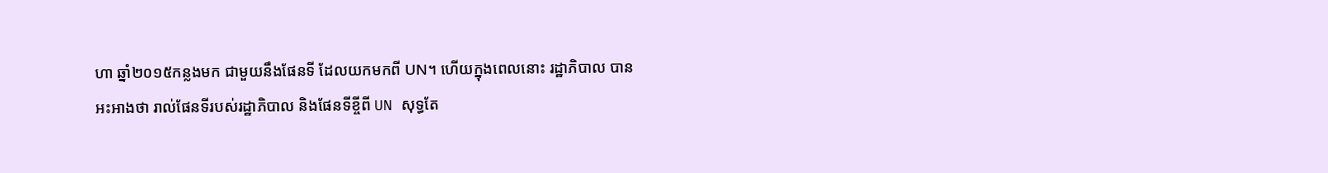ហា ឆ្នាំ២០១៥កន្លងមក ជាមួយនឹងផែនទី ដែលយកមកពី UN។ ហើយក្នុងពេលនោះ រដ្ឋាភិបាល បានអះអាងថា រាល់ផែនទីរបស់រដ្ឋាភិបាល និងផែនទីខ្ចីពី UN សុទ្ធតែ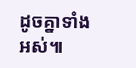ដូចគ្នាទាំងអស់៕